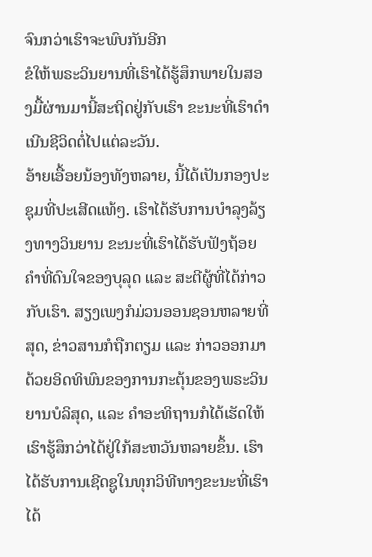ຈົນກວ່າເຮົາຈະພົບກັນອີກ
ຂໍໃຫ້ພຣະວິນຍານທີ່ເຮົາໄດ້ຮູ້ສຶກພາຍໃນສອງມື້ຜ່ານມານີ້ສະຖິດຢູ່ກັບເຮົາ ຂະນະທີ່ເຮົາດຳເນີນຊີວິດຕໍ່ໄປແຕ່ລະວັນ.
ອ້າຍເອື້ອຍນ້ອງທັງຫລາຍ, ນີ້ໄດ້ເປັນກອງປະຊຸມທີ່ປະເສີດແທ້ໆ. ເຮົາໄດ້ຮັບການບຳລຸງລ້ຽງທາງວິນຍານ ຂະນະທີ່ເຮົາໄດ້ຮັບຟັງຖ້ອຍຄຳທີ່ດົນໃຈຂອງບຸລຸດ ແລະ ສະຕີຜູ້ທີ່ໄດ້ກ່າວກັບເຮົາ. ສຽງເພງກໍມ່ວນອອນຊອນຫລາຍທີ່ສຸດ, ຂ່າວສານກໍຖືກຕຽມ ແລະ ກ່າວອອກມາດ້ວຍອິດທິພົນຂອງການກະຕຸ້ນຂອງພຣະວິນຍານບໍລິສຸດ, ແລະ ຄຳອະທິຖານກໍໄດ້ເຮັດໃຫ້ເຮົາຮູ້ສຶກວ່າໄດ້ຢູ່ໃກ້ສະຫວັນຫລາຍຂຶ້ນ. ເຮົາໄດ້ຮັບການເຊີດຊູໃນທຸກວິທີທາງຂະນະທີ່ເຮົາໄດ້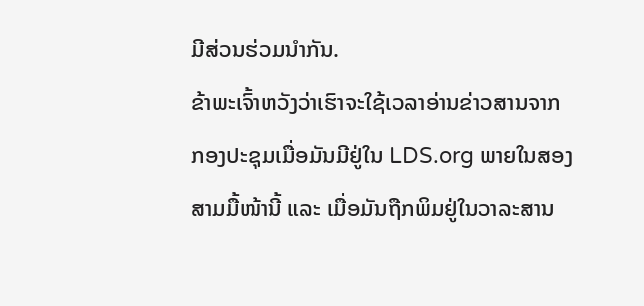ມີສ່ວນຮ່ວມນຳກັນ.
ຂ້າພະເຈົ້າຫວັງວ່າເຮົາຈະໃຊ້ເວລາອ່ານຂ່າວສານຈາກກອງປະຊຸມເມື່ອມັນມີຢູ່ໃນ LDS.org ພາຍໃນສອງສາມມື້ໜ້ານີ້ ແລະ ເມື່ອມັນຖືກພິມຢູ່ໃນວາລະສານ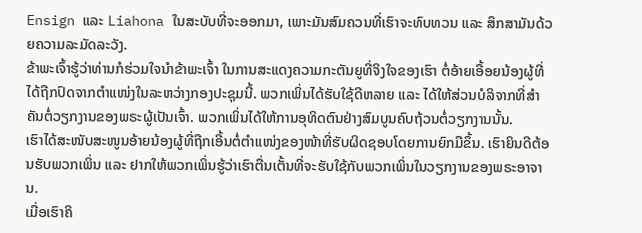Ensign ແລະ Liahona ໃນສະບັບທີ່ຈະອອກມາ, ເພາະມັນສົມຄວນທີ່ເຮົາຈະທົບທວນ ແລະ ສຶກສາມັນດ້ວຍຄວາມລະມັດລະວັງ.
ຂ້າພະເຈົ້າຮູ້ວ່າທ່ານກໍຮ່ວມໃຈນຳຂ້າພະເຈົ້າ ໃນການສະແດງຄວາມກະຕັນຍູທີ່ຈິງໃຈຂອງເຮົາ ຕໍ່ອ້າຍເອື້ອຍນ້ອງຜູ້ທີ່ໄດ້ຖືກປົດຈາກຕຳແໜ່ງໃນລະຫວ່າງກອງປະຊຸມນີ້. ພວກເພິ່ນໄດ້ຮັບໃຊ້ດີຫລາຍ ແລະ ໄດ້ໃຫ້ສ່ວນບໍລິຈາກທີ່ສຳຄັນຕໍ່ວຽກງານຂອງພຣະຜູ້ເປັນເຈົ້າ. ພວກເພິ່ນໄດ້ໃຫ້ການອຸທິດຕົນຢ່າງສົມບູນຄົບຖ້ວນຕໍ່ວຽກງານນັ້ນ.
ເຮົາໄດ້ສະໜັບສະໜູນອ້າຍນ້ອງຜູ້ທີ່ຖືກເອີ້ນຕໍ່ຕຳແໜ່ງຂອງໜ້າທີ່ຮັບຜິດຊອບໂດຍການຍົກມືຂຶ້ນ. ເຮົາຍິນດີຕ້ອນຮັບພວກເພິ່ນ ແລະ ຢາກໃຫ້ພວກເພິ່ນຮູ້ວ່າເຮົາຕື່ນເຕັ້ນທີ່ຈະຮັບໃຊ້ກັບພວກເພິ່ນໃນວຽກງານຂອງພຣະອາຈານ.
ເມື່ອເຮົາຄິ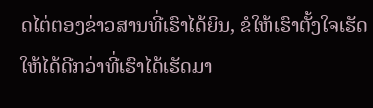ດໄຕ່ຕອງຂ່າວສານທີ່ເຮົາໄດ້ຍິນ, ຂໍໃຫ້ເຮົາຕັ້ງໃຈເຮັດໃຫ້ໄດ້ດີກວ່າທີ່ເຮົາໄດ້ເຮັດມາ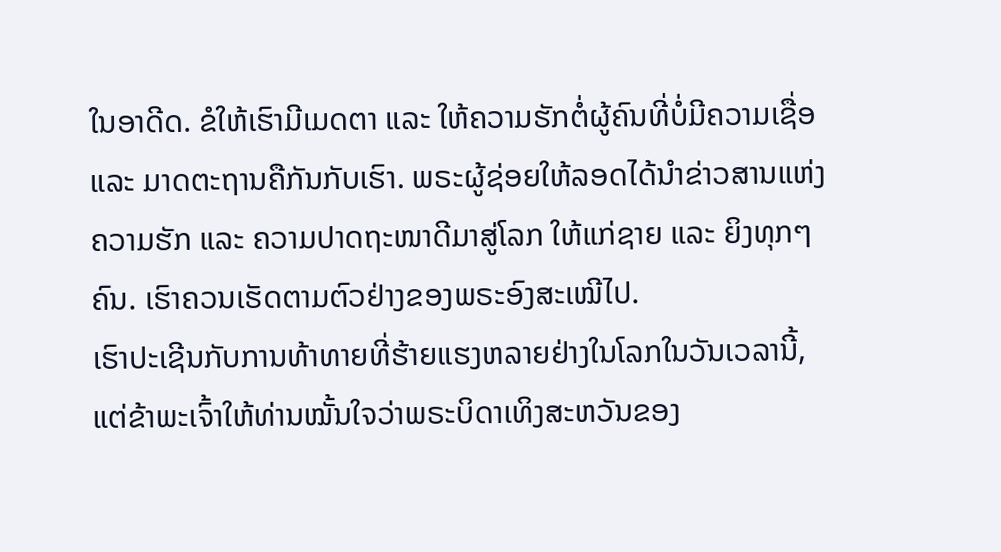ໃນອາດີດ. ຂໍໃຫ້ເຮົາມີເມດຕາ ແລະ ໃຫ້ຄວາມຮັກຕໍ່ຜູ້ຄົນທີ່ບໍ່ມີຄວາມເຊື່ອ ແລະ ມາດຕະຖານຄືກັນກັບເຮົາ. ພຣະຜູ້ຊ່ອຍໃຫ້ລອດໄດ້ນຳຂ່າວສານແຫ່ງຄວາມຮັກ ແລະ ຄວາມປາດຖະໜາດີມາສູ່ໂລກ ໃຫ້ແກ່ຊາຍ ແລະ ຍິງທຸກໆຄົນ. ເຮົາຄວນເຮັດຕາມຕົວຢ່າງຂອງພຣະອົງສະເໝີໄປ.
ເຮົາປະເຊີນກັບການທ້າທາຍທີ່ຮ້າຍແຮງຫລາຍຢ່າງໃນໂລກໃນວັນເວລານີ້, ແຕ່ຂ້າພະເຈົ້າໃຫ້ທ່ານໝັ້ນໃຈວ່າພຣະບິດາເທິງສະຫວັນຂອງ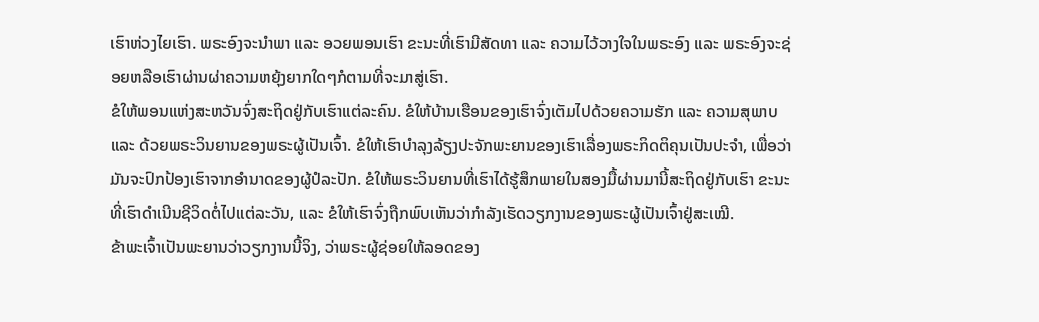ເຮົາຫ່ວງໄຍເຮົາ. ພຣະອົງຈະນຳພາ ແລະ ອວຍພອນເຮົາ ຂະນະທີ່ເຮົາມີສັດທາ ແລະ ຄວາມໄວ້ວາງໃຈໃນພຣະອົງ ແລະ ພຣະອົງຈະຊ່ອຍຫລືອເຮົາຜ່ານຜ່າຄວາມຫຍຸ້ງຍາກໃດໆກໍຕາມທີ່ຈະມາສູ່ເຮົາ.
ຂໍໃຫ້ພອນແຫ່ງສະຫວັນຈົ່ງສະຖິດຢູ່ກັບເຮົາແຕ່ລະຄົນ. ຂໍໃຫ້ບ້ານເຮືອນຂອງເຮົາຈົ່ງເຕັມໄປດ້ວຍຄວາມຮັກ ແລະ ຄວາມສຸພາບ ແລະ ດ້ວຍພຣະວິນຍານຂອງພຣະຜູ້ເປັນເຈົ້າ. ຂໍໃຫ້ເຮົາບຳລຸງລ້ຽງປະຈັກພະຍານຂອງເຮົາເລື່ອງພຣະກິດຕິຄຸນເປັນປະຈຳ, ເພື່ອວ່າມັນຈະປົກປ້ອງເຮົາຈາກອຳນາດຂອງຜູ້ປໍລະປັກ. ຂໍໃຫ້ພຣະວິນຍານທີ່ເຮົາໄດ້ຮູ້ສຶກພາຍໃນສອງມື້ຜ່ານມານີ້ສະຖິດຢູ່ກັບເຮົາ ຂະນະທີ່ເຮົາດຳເນີນຊີວິດຕໍ່ໄປແຕ່ລະວັນ, ແລະ ຂໍໃຫ້ເຮົາຈົ່ງຖືກພົບເຫັນວ່າກຳລັງເຮັດວຽກງານຂອງພຣະຜູ້ເປັນເຈົ້າຢູ່ສະເໝີ.
ຂ້າພະເຈົ້າເປັນພະຍານວ່າວຽກງານນີ້ຈິງ, ວ່າພຣະຜູ້ຊ່ອຍໃຫ້ລອດຂອງ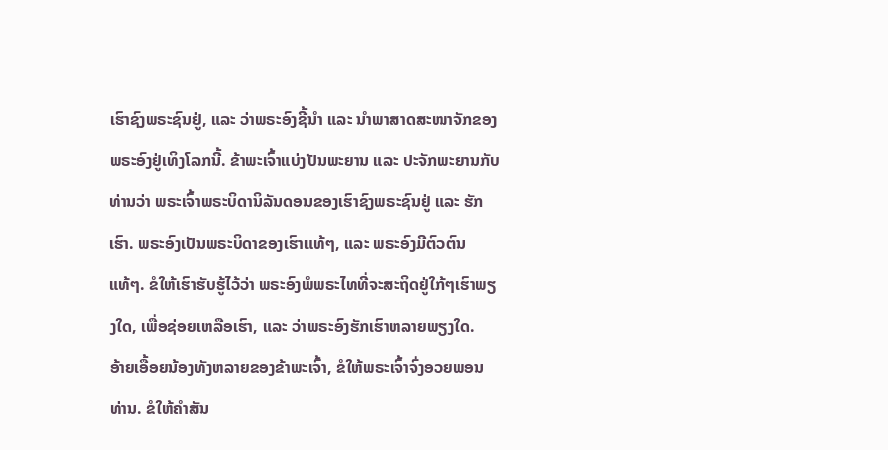ເຮົາຊົງພຣະຊົນຢູ່, ແລະ ວ່າພຣະອົງຊີ້ນຳ ແລະ ນຳພາສາດສະໜາຈັກຂອງພຣະອົງຢູ່ເທິງໂລກນີ້. ຂ້າພະເຈົ້າແບ່ງປັນພະຍານ ແລະ ປະຈັກພະຍານກັບທ່ານວ່າ ພຣະເຈົ້າພຣະບິດານິລັນດອນຂອງເຮົາຊົງພຣະຊົນຢູ່ ແລະ ຮັກເຮົາ. ພຣະອົງເປັນພຣະບິດາຂອງເຮົາແທ້ໆ, ແລະ ພຣະອົງມີຕົວຕົນແທ້ໆ. ຂໍໃຫ້ເຮົາຮັບຮູ້ໄວ້ວ່າ ພຣະອົງພໍພຣະໄທທີ່ຈະສະຖິດຢູ່ໃກ້ໆເຮົາພຽງໃດ, ເພື່ອຊ່ອຍເຫລືອເຮົາ, ແລະ ວ່າພຣະອົງຮັກເຮົາຫລາຍພຽງໃດ.
ອ້າຍເອື້ອຍນ້ອງທັງຫລາຍຂອງຂ້າພະເຈົ້າ, ຂໍໃຫ້ພຣະເຈົ້າຈົ່ງອວຍພອນທ່ານ. ຂໍໃຫ້ຄຳສັນ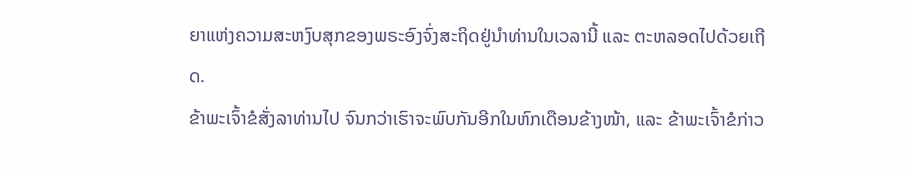ຍາແຫ່ງຄວາມສະຫງົບສຸກຂອງພຣະອົງຈົ່ງສະຖິດຢູ່ນຳທ່ານໃນເວລານີ້ ແລະ ຕະຫລອດໄປດ້ວຍເຖີດ.
ຂ້າພະເຈົ້າຂໍສັ່ງລາທ່ານໄປ ຈົນກວ່າເຮົາຈະພົບກັນອີກໃນຫົກເດືອນຂ້າງໜ້າ, ແລະ ຂ້າພະເຈົ້າຂໍກ່າວ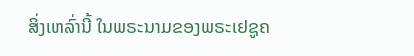ສິ່ງເຫລົ່ານີ້ ໃນພຣະນາມຂອງພຣະເຢຊູຄ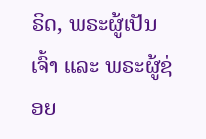ຣິດ, ພຣະຜູ້ເປັນເຈົ້າ ແລະ ພຣະຜູ້ຊ່ອຍ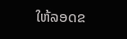ໃຫ້ລອດຂ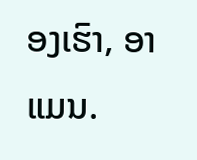ອງເຮົາ, ອາແມນ.